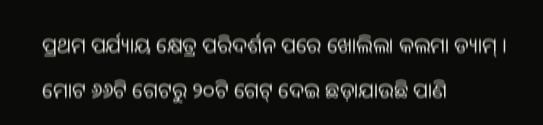ପ୍ରଥମ ପର୍ଯ୍ୟାୟ କ୍ଷେତ୍ର ପରିଦର୍ଶନ ପରେ ଖୋଲିଲା କଲମା ଡ୍ୟାମ୍ । ମୋଟ ୬୬ଟି ଗେଟରୁ ୨୦ଟି ଗେଟ୍ ଦେଇ ଛଡ଼ାଯାଉଛି ପାଣି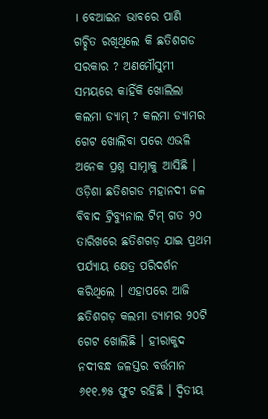। ବେଆଇନ ଭାବରେ ପାଣି ଗଚ୍ଛିତ ରଖିଥିଲେ କି ଛତିଶଗଡ ସରକାର ? ଅଣମୌସୁମୀ ସମୟରେ କାହିଁକି ଖୋଲିଲା କଲମା ଡ୍ୟାମ୍ ? କଲମା ଡ୍ୟାମର ଗେଟ ଖୋଲିବା ପରେ ଏଭଳି ଅନେକ ପ୍ରଶ୍ନ ସାମ୍ନାକୁ ଆସିଛି । ଓଡ଼ିଶା ଛତିଶଗଡ ମହାନଦୀ ଜଳ ବିବାଦ ଟ୍ରିବ୍ୟୁନାଲ ଟିମ୍ ଗତ ୨୦ ତାରିଖରେ ଛତିଶଗଡ଼ ଯାଇ ପ୍ରଥମ ପର୍ଯ୍ୟାୟ କ୍ଷେତ୍ର ପରିଦର୍ଶନ କରିଥିଲେ । ଏହାପରେ ଆଜି ଛତିଶଗଡ଼ କଲମା ଡ୍ୟାମର ୨୦ଟି ଗେଟ ଖୋଲିଛି । ହୀରାକୁଦ ନଦୀବନ୍ଧ ଜଳସ୍ତର ବର୍ତ୍ତମାନ ୬୧୧.୭୫ ଫୁଟ ରହିଛି । ଦ୍ବିତୀୟ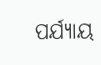ପର୍ଯ୍ୟାୟ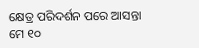କ୍ଷେତ୍ର ପରିଦର୍ଶନ ପରେ ଆସନ୍ତା ମେ ୧୦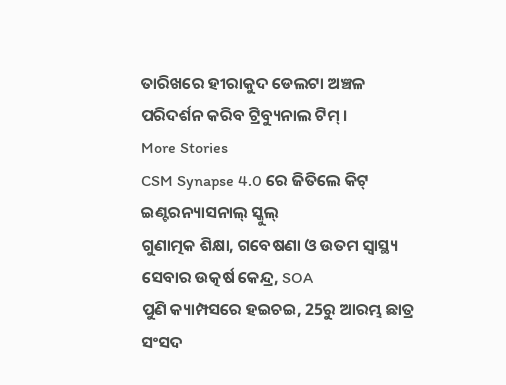ତାରିଖରେ ହୀରାକୁଦ ଡେଲଟା ଅଞ୍ଚଳ ପରିଦର୍ଶନ କରିବ ଟ୍ରିବ୍ୟୁନାଲ ଟିମ୍ ।
More Stories
CSM Synapse 4.0 ରେ ଜିତିଲେ କିଟ୍ ଇଣ୍ଟରନ୍ୟାସନାଲ୍ ସ୍କୁଲ୍
ଗୁଣାତ୍ମକ ଶିକ୍ଷା, ଗବେଷଣା ଓ ଉତମ ସ୍ୱାସ୍ଥ୍ୟ ସେବାର ଉତ୍କର୍ଷ କେନ୍ଦ୍ର, SOA
ପୁଣି କ୍ୟାମ୍ପସରେ ହଇଚଇ, 25ରୁ ଆରମ୍ଭ ଛାତ୍ର ସଂସଦ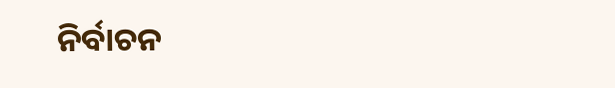ନିର୍ବାଚନ